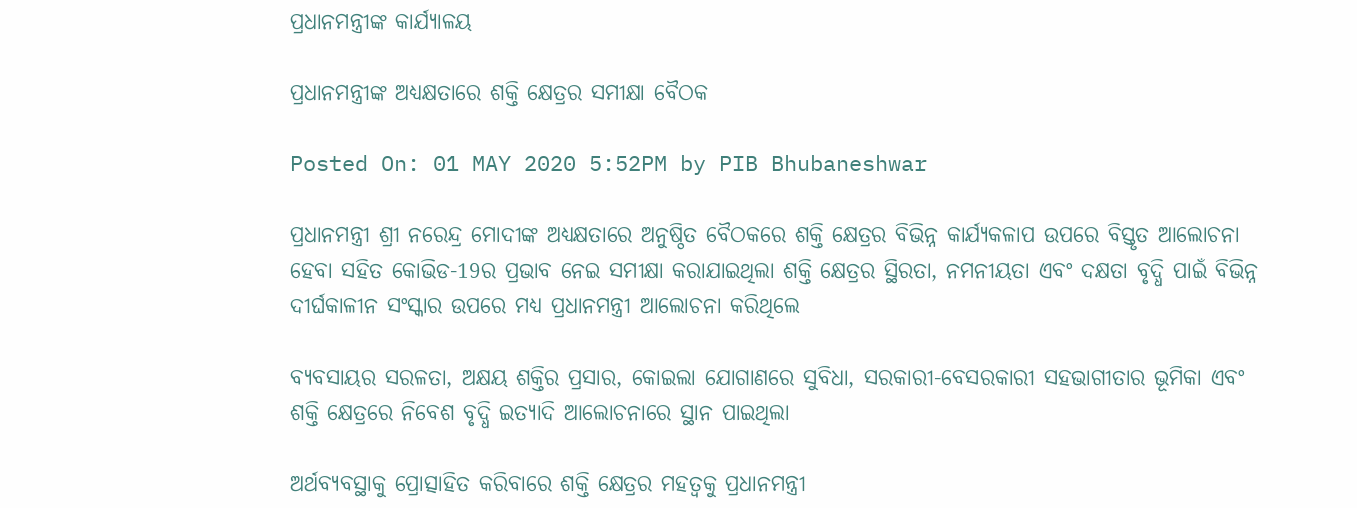ପ୍ରଧାନମନ୍ତ୍ରୀଙ୍କ କାର୍ଯ୍ୟାଳୟ

ପ୍ରଧାନମନ୍ତ୍ରୀଙ୍କ ଅଧ୍ୟକ୍ଷତାରେ ଶକ୍ତି କ୍ଷେତ୍ରର ସମୀକ୍ଷା ବୈଠକ

Posted On: 01 MAY 2020 5:52PM by PIB Bhubaneshwar

ପ୍ରଧାନମନ୍ତ୍ରୀ ଶ୍ରୀ ନରେନ୍ଦ୍ର ମୋଦୀଙ୍କ ଅଧ୍ୟକ୍ଷତାରେ ଅନୁଷ୍ଠିତ ବୈଠକରେ ଶକ୍ତି କ୍ଷେତ୍ରର ବିଭିନ୍ନ କାର୍ଯ୍ୟକଳାପ ଉପରେ ବିସ୍ତୃତ ଆଲୋଚନା ହେବା ସହିତ କୋଭିଡ-19ର ପ୍ରଭାବ ନେଇ ସମୀକ୍ଷା କରାଯାଇଥିଲା ଶକ୍ତି କ୍ଷେତ୍ରର ସ୍ଥିରତା, ନମନୀୟତା ଏବଂ ଦକ୍ଷତା ବୃଦ୍ଧି ପାଇଁ ବିଭିନ୍ନ ଦୀର୍ଘକାଳୀନ ସଂସ୍କାର ଉପରେ ମଧ୍ୟ ପ୍ରଧାନମନ୍ତ୍ରୀ ଆଲୋଚନା କରିଥିଲେ

ବ୍ୟବସାୟର ସରଳତା, ଅକ୍ଷୟ ଶକ୍ତିର ପ୍ରସାର, କୋଇଲା ଯୋଗାଣରେ ସୁବିଧା, ସରକାରୀ-ବେସରକାରୀ ସହଭାଗୀତାର ଭୂମିକା ଏବଂ ଶକ୍ତି କ୍ଷେତ୍ରରେ ନିବେଶ ବୃଦ୍ଧି ଇତ୍ୟାଦି ଆଲୋଚନାରେ ସ୍ଥାନ ପାଇଥିଲା

ଅର୍ଥବ୍ୟବସ୍ଥାକୁ ପ୍ରୋତ୍ସାହିତ କରିବାରେ ଶକ୍ତି କ୍ଷେତ୍ରର ମହତ୍ଵକୁ ପ୍ରଧାନମନ୍ତ୍ରୀ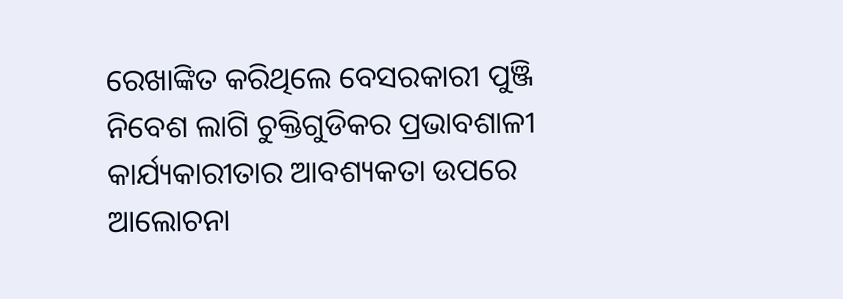ରେଖାଙ୍କିତ କରିଥିଲେ ବେସରକାରୀ ପୁଞ୍ଜି ନିବେଶ ଲାଗି ଚୁକ୍ତିଗୁଡିକର ପ୍ରଭାବଶାଳୀ କାର୍ଯ୍ୟକାରୀତାର ଆବଶ୍ୟକତା ଉପରେ ଆଲୋଚନା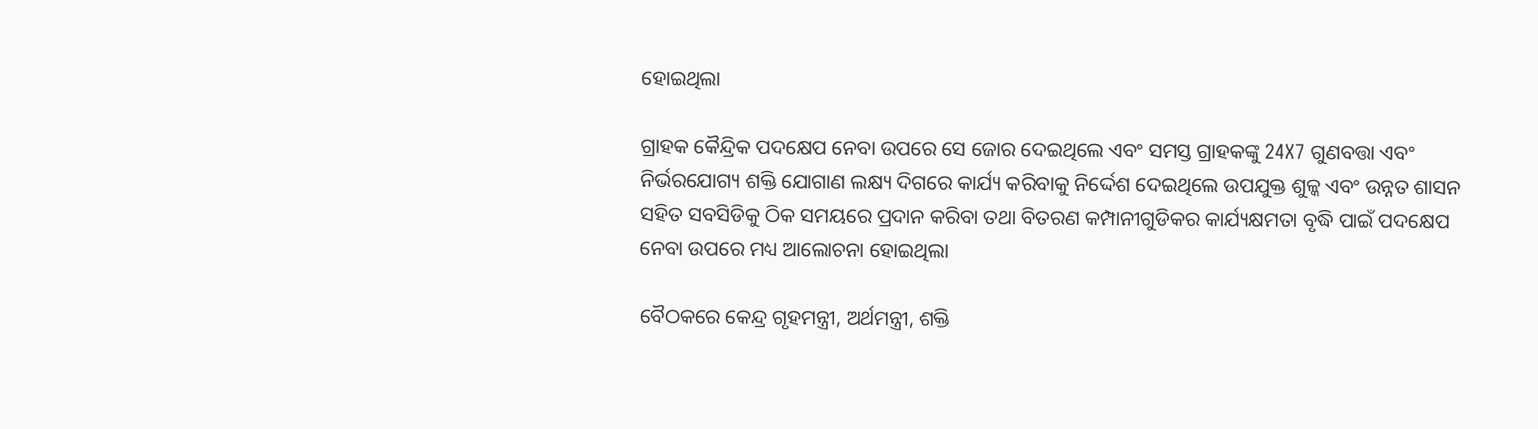ହୋଇଥିଲା

ଗ୍ରାହକ କୈନ୍ଦ୍ରିକ ପଦକ୍ଷେପ ନେବା ଉପରେ ସେ ଜୋର ଦେଇଥିଲେ ଏବଂ ସମସ୍ତ ଗ୍ରାହକଙ୍କୁ 24X7 ଗୁଣବତ୍ତା ଏବଂ ନିର୍ଭରଯୋଗ୍ୟ ଶକ୍ତି ଯୋଗାଣ ଲକ୍ଷ୍ୟ ଦିଗରେ କାର୍ଯ୍ୟ କରିବାକୁ ନିର୍ଦ୍ଦେଶ ଦେଇଥିଲେ ଉପଯୁକ୍ତ ଶୁଳ୍କ ଏବଂ ଉନ୍ନତ ଶାସନ ସହିତ ସବସିଡିକୁ ଠିକ ସମୟରେ ପ୍ରଦାନ କରିବା ତଥା ବିତରଣ କମ୍ପାନୀଗୁଡିକର କାର୍ଯ୍ୟକ୍ଷମତା ବୃଦ୍ଧି ପାଇଁ ପଦକ୍ଷେପ ନେବା ଉପରେ ମଧ୍ୟ ଆଲୋଚନା ହୋଇଥିଲା

ବୈଠକରେ କେନ୍ଦ୍ର ଗୃହମନ୍ତ୍ରୀ, ଅର୍ଥମନ୍ତ୍ରୀ, ଶକ୍ତି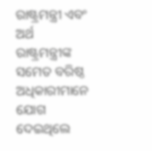ରାଷ୍ଟ୍ରମନ୍ତ୍ରୀ ଏବଂ  ଅର୍ଥ ରାଷ୍ଟ୍ରମନ୍ତ୍ରୀଙ୍କ ସମେତ ବରିଷ୍ଠ ଅଧିକାରୀମାନେ ଯୋଗ ଦେଇଥିଲେ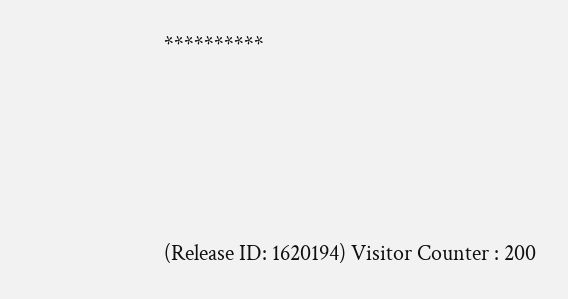**********




(Release ID: 1620194) Visitor Counter : 200